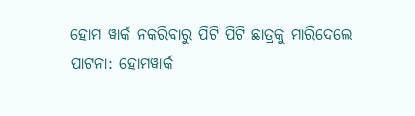ହୋମ ୱାର୍କ ନକରିବାରୁ ପିଟି ପିଟି ଛାତ୍ରକୁ ମାରିଦେଲେ
ପାଟନା: ହୋମୱାର୍କ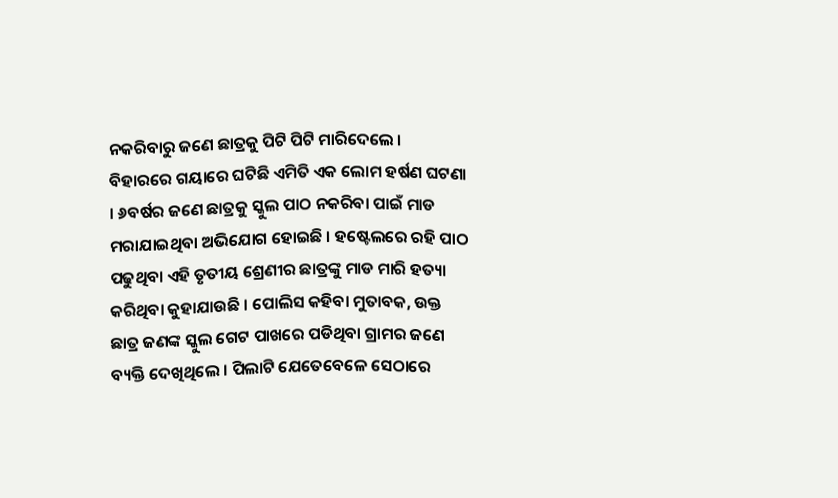ନକରିବାରୁ ଜଣେ ଛାତ୍ରକୁ ପିଟି ପିଟି ମାରିଦେଲେ । ବିହାରରେ ଗୟାରେ ଘଟିଛି ଏମିତି ଏକ ଲୋମ ହର୍ଷଣ ଘଟଣା । ୬ବର୍ଷର ଜଣେ ଛାତ୍ରକୁ ସ୍କୁଲ ପାଠ ନକରିବା ପାଇଁ ମାଡ ମରାଯାଇଥିବା ଅଭିଯୋଗ ହୋଇଛି । ହଷ୍ଟେଲରେ ରହି ପାଠ ପଢୁଥିବା ଏହି ତୃତୀୟ ଶ୍ରେଣୀର ଛାତ୍ରଙ୍କୁ ମାଡ ମାରି ହତ୍ୟା କରିଥିବା କୁହାଯାଉଛି । ପୋଲିସ କହିବା ମୁତାବକ, ଉକ୍ତ ଛାତ୍ର ଜଣଙ୍କ ସ୍କୁଲ ଗେଟ ପାଖରେ ପଡିଥିବା ଗ୍ରାମର ଜଣେ ବ୍ୟକ୍ତି ଦେଖିଥିଲେ । ପିଲାଟି ଯେତେବେଳେ ସେଠାରେ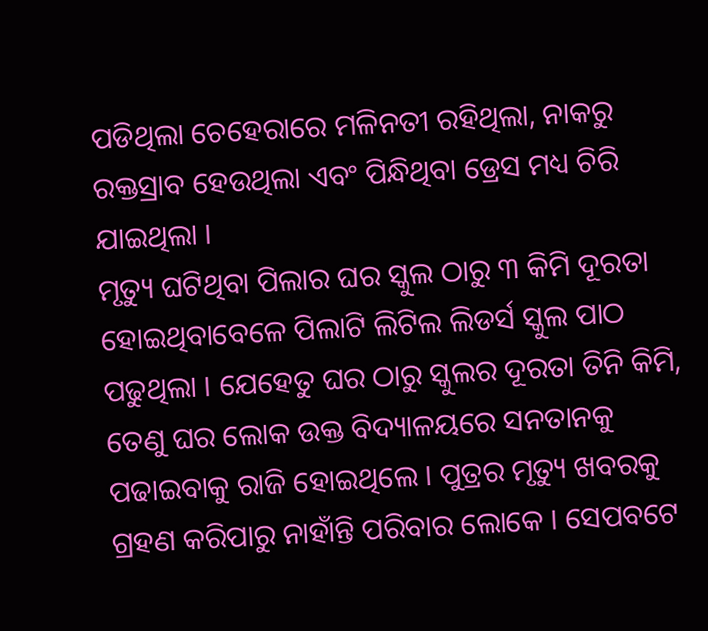ପଡିଥିଲା ଚେହେରାରେ ମଳିନତୀ ରହିଥିଲା, ନାକରୁ ରକ୍ତସ୍ରାବ ହେଉଥିଲା ଏବଂ ପିନ୍ଧିଥିବା ଡ୍ରେସ ମଧ୍ୟ ଚିରି ଯାଇଥିଲା ।
ମୃତ୍ୟୁ ଘଟିଥିବା ପିଲାର ଘର ସ୍କୁଲ ଠାରୁ ୩ କିମି ଦୂରତା ହୋଇଥିବାବେଳେ ପିଲାଟି ଲିଟିଲ ଲିଡର୍ସ ସ୍କୁଲ ପାଠ ପଢୁଥିଲା । ଯେହେତୁ ଘର ଠାରୁ ସ୍କୁଲର ଦୂରତା ତିନି କିମି, ତେଣୁ ଘର ଲୋକ ଉକ୍ତ ବିଦ୍ୟାଳୟରେ ସନତାନକୁ ପଢାଇବାକୁ ରାଜି ହୋଇଥିଲେ । ପୁତ୍ରର ମୃତ୍ୟୁ ଖବରକୁ ଗ୍ରହଣ କରିପାରୁ ନାହାଁନ୍ତି ପରିବାର ଲୋକେ । ସେପବଟେ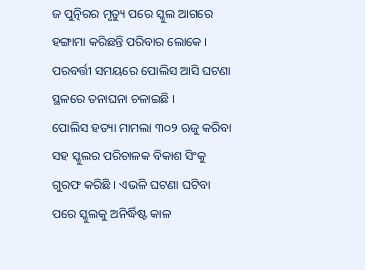ଜ ପୁତ୍ନିରର ମୃତ୍ୟୁ ପରେ ସ୍କୁଲ ଆଗରେ ହଙ୍ଗାମା କରିଛନ୍ତି ପରିବାର ଲୋକେ । ପରବର୍ତ୍ତୀ ସମୟରେ ପୋଲିସ ଆସି ଘଟଣା ସ୍ଥଳରେ ତନାଘନା ଚଳାଇଛି ।
ପୋଲିସ ହତ୍ୟା ମାମଲା ୩୦୨ ଋଜୁ କରିବା ସହ ସ୍କୁଲର ପରିଚାଳକ ବିକାଶ ସିଂକୁ ଗୁରଫ କରିଛି । ଏଭଳି ଘଟଣା ଘଟିବା ପରେ ସ୍କୁଲକୁ ଅନିର୍ଦ୍ଧିଷ୍ଟ କାଳ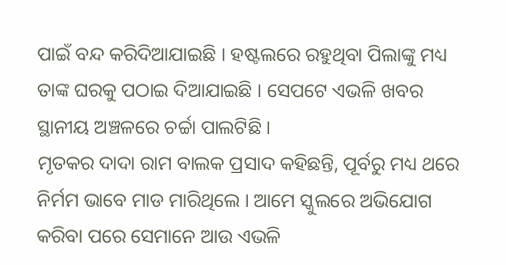ପାଇଁ ବନ୍ଦ କରିଦିଆଯାଇଛି । ହଷ୍ଟଲରେ ରହୁଥିବା ପିଲାଙ୍କୁ ମଧ୍ୟ ତାଙ୍କ ଘରକୁ ପଠାଇ ଦିଆଯାଇଛି । ସେପଟେ ଏଭଳି ଖବର ସ୍ଥାନୀୟ ଅଞ୍ଚଳରେ ଚର୍ଚ୍ଚା ପାଲଟିଛି ।
ମୃତକର ଦାଦା ରାମ ବାଲକ ପ୍ରସାଦ କହିଛନ୍ତି, ପୂର୍ବରୁ ମଧ୍ୟ ଥରେ ନିର୍ମମ ଭାବେ ମାଡ ମାରିଥିଲେ । ଆମେ ସ୍କୁଲରେ ଅଭିଯୋଗ କରିବା ପରେ ସେମାନେ ଆଉ ଏଭଳି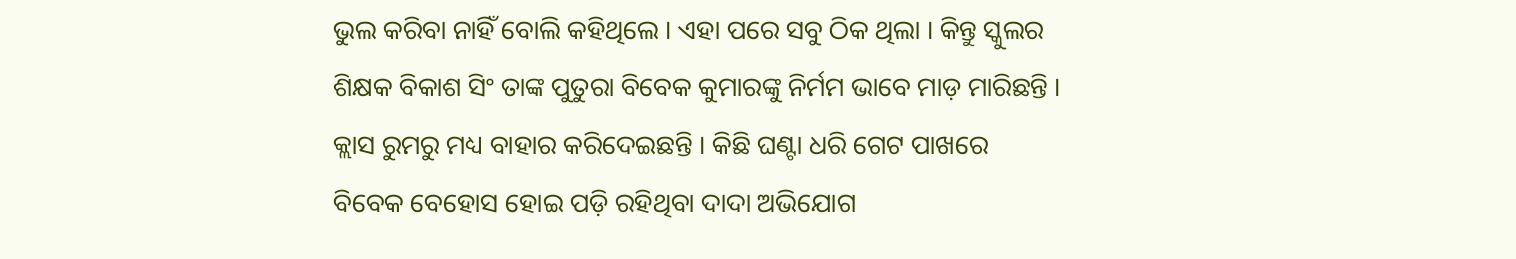ଭୁଲ କରିବା ନାହିଁ ବୋଲି କହିଥିଲେ । ଏହା ପରେ ସବୁ ଠିକ ଥିଲା । କିନ୍ତୁ ସ୍କୁଲର ଶିକ୍ଷକ ବିକାଶ ସିଂ ତାଙ୍କ ପୁତୁରା ବିବେକ କୁମାରଙ୍କୁ ନିର୍ମମ ଭାବେ ମାଡ଼ ମାରିଛନ୍ତି । କ୍ଲାସ ରୁମରୁ ମଧ୍ୟ ବାହାର କରିଦେଇଛନ୍ତି । କିଛି ଘଣ୍ଟା ଧରି ଗେଟ ପାଖରେ ବିବେକ ବେହୋସ ହୋଇ ପଡ଼ି ରହିଥିବା ଦାଦା ଅଭିଯୋଗ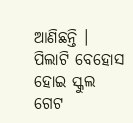ଆଣିଛନ୍ତି ।
ପିଲାଟି ବେହୋସ ହୋଇ ସ୍କୁଲ ଗେଟ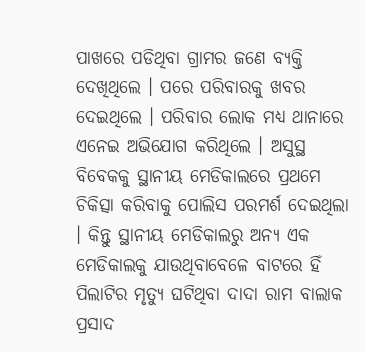ପାଖରେ ପଡିଥିବା ଗ୍ରାମର ଜଣେ ବ୍ୟକ୍ତି ଦେଖିଥିଲେ । ପରେ ପରିବାରକୁ ଖବର ଦେଇଥିଲେ । ପରିବାର ଲୋକ ମଧ୍ୟ ଥାନାରେ ଏନେଇ ଅଭିଯୋଗ କରିଥିଲେ । ଅସୁସ୍ଥ ବିବେକକୁ ସ୍ଥାନୀୟ ମେଡିକାଲରେ ପ୍ରଥମେ ଚିକିତ୍ସା କରିବାକୁ ପୋଲିସ ପରମର୍ଶ ଦେଇଥିଲା । କିନ୍ତୁ ସ୍ଥାନୀୟ ମେଡିକାଲରୁ ଅନ୍ୟ ଏକ ମେଡିକାଲକୁ ଯାଉଥିବାବେଳେ ବାଟରେ ହିଁ ପିଲାଟିର ମୃତ୍ୟୁ ଘଟିଥିବା ଦାଦା ରାମ ବାଲାକ ପ୍ରସାଦ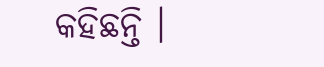କହିଛନ୍ତି ।